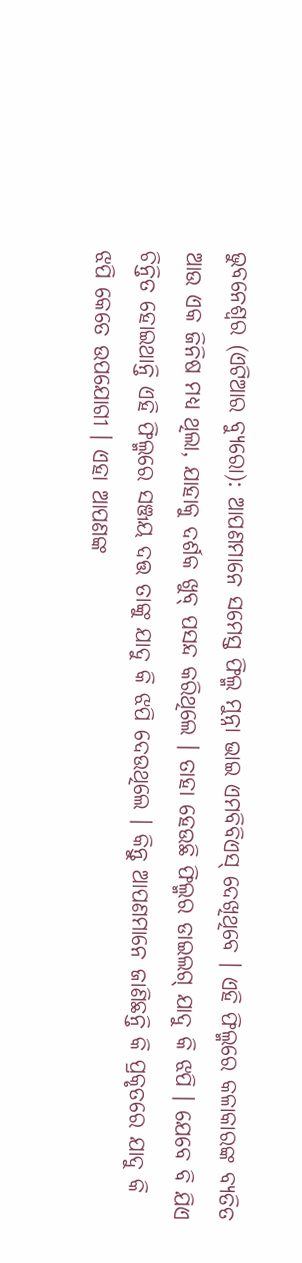ଭୁବନେଶ୍ୱର (ଏଟିଆର ବ୍ୟୁରୋ): ଆପଣମାନେ ସମେସ୍ତ ଫିଲ୍ମ ମୁନ୍ନା ଭାଇ ଏମବିବିଏସ୍ ଦେଖିଥିବେ । ଏହି ଫିଲ୍ମରେ କଳାକାରଙ୍କ ବ୍ୟତିତ ଆଉ ଏକ ଜିନିଷ ମଧ୍ୟ ଥିଲା, ଯାହାକୁ ଦର୍ଶକ ଖୁବ୍ ପସନ୍ଦ କରିଥିଲେ । ତାହା ହେଉଛି ଫିଲ୍ମର ଡାଇଲଗ୍ ଯାଦୁ କି ଝପି । ଯେବେ ବି ଯିଏ ଚିନ୍ତିତ ହୋଇଥାନ୍ତି ଏହି ଫିଲ୍ମରେ ସଞ୍ଜୟ ଦତ୍ତ ତାଙ୍କୁ ଯାଦୁ କି ଝପି ଦେଉଥିଲେ । କିନ୍ତୁ ଆପଣମାନେ ଜାଣିଛନ୍ତି କି ପ୍ରକୃତରେ ଯାଦୁ କି ଝପି କେତେ ଉପଯୋଗୀ । ଏହା ଆପଣଙ୍କ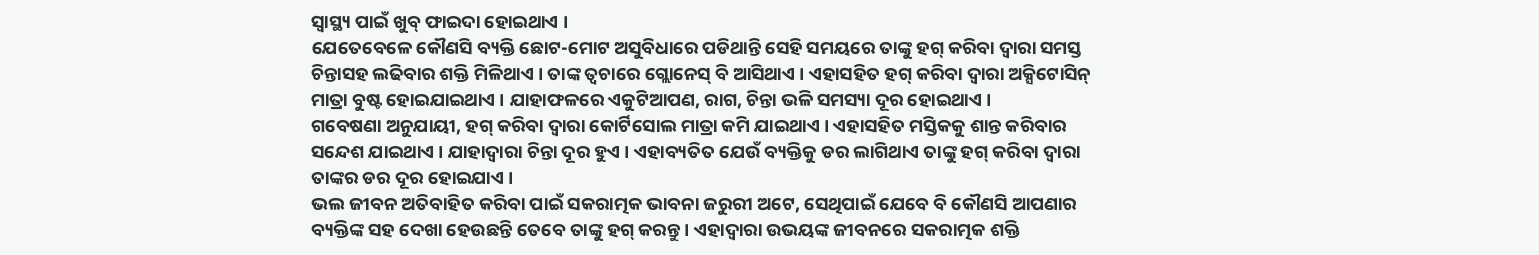ସ୍ୱାସ୍ଥ୍ୟ ପାଇଁ ଖୁବ୍ ଫାଇଦା ହୋଇଥାଏ ।
ଯେତେବେଳେ କୌଣସି ବ୍ୟକ୍ତି ଛୋଟ-ମୋଟ ଅସୁବିଧାରେ ପଡିଥାନ୍ତି ସେହି ସମୟରେ ତାଙ୍କୁ ହଗ୍ କରିବା ଦ୍ୱାରା ସମସ୍ତ ଚିନ୍ତାସହ ଲଢିବାର ଶକ୍ତି ମିଳିଥାଏ । ତାଙ୍କ ତ୍ୱଚାରେ ଗ୍ଲୋନେସ୍ ବି ଆସିଥାଏ । ଏହାସହିତ ହଗ୍ କରିବା ଦ୍ୱାରା ଅକ୍ସିଟୋସିନ୍ ମାତ୍ରା ବୁଷ୍ଟ ହୋଇଯାଇଥାଏ । ଯାହାଫଳରେ ଏକୁଟିଆପଣ, ରାଗ, ଚିନ୍ତା ଭଳି ସମସ୍ୟା ଦୂର ହୋଇଥାଏ ।
ଗବେଷଣା ଅନୁଯାୟୀ, ହଗ୍ କରିବା ଦ୍ୱାରା କୋର୍ଟିସୋଲ ମାତ୍ରା କମି ଯାଇଥାଏ । ଏହାସହିତ ମସ୍ତିକକୁ ଶାନ୍ତ କରିବାର ସନ୍ଦେଶ ଯାଇଥାଏ । ଯାହାଦ୍ୱାରା ଚିନ୍ତା ଦୂର ହୁଏ । ଏହାବ୍ୟତିତ ଯେଉଁ ବ୍ୟକ୍ତିକୁ ଡର ଲାଗିଥାଏ ତାଙ୍କୁ ହଗ୍ କରିବା ଦ୍ୱାରା ତାଙ୍କର ଡର ଦୂର ହୋଇଯାଏ ।
ଭଲ ଜୀବନ ଅତିବାହିତ କରିବା ପାଇଁ ସକରାତ୍ମକ ଭାବନା ଜରୁରୀ ଅଟେ, ସେଥିପାଇଁ ଯେବେ ବି କୌଣସି ଆପଣାର ବ୍ୟକ୍ତିଙ୍କ ସହ ଦେଖା ହେଉଛନ୍ତି ତେବେ ତାଙ୍କୁ ହଗ୍ କରନ୍ତୁ । ଏହାଦ୍ୱାରା ଉଭୟଙ୍କ ଜୀବନରେ ସକରାତ୍ମକ ଶକ୍ତି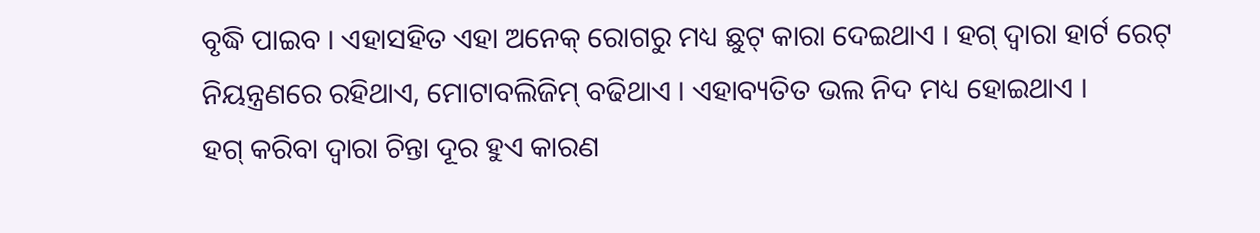ବୃଦ୍ଧି ପାଇବ । ଏହାସହିତ ଏହା ଅନେକ୍ ରୋଗରୁ ମଧ୍ୟ ଛୁଟ୍ କାରା ଦେଇଥାଏ । ହଗ୍ ଦ୍ୱାରା ହାର୍ଟ ରେଟ୍ ନିୟନ୍ତ୍ରଣରେ ରହିଥାଏ, ମୋଟାବଲିଜିମ୍ ବଢିଥାଏ । ଏହାବ୍ୟତିତ ଭଲ ନିଦ ମଧ୍ୟ ହୋଇଥାଏ ।
ହଗ୍ କରିବା ଦ୍ୱାରା ଚିନ୍ତା ଦୂର ହୁଏ କାରଣ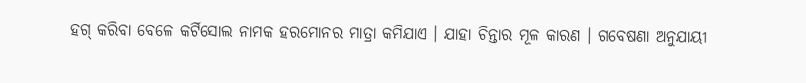ହଗ୍ କରିବା ବେଳେ କର୍ଟିସୋଲ ନାମକ ହରମୋନର ମାତ୍ରା କମିଯାଏ । ଯାହା ଚିନ୍ତାର ମୂଳ କାରଣ । ଗବେଷଣା ଅନୁଯାୟୀ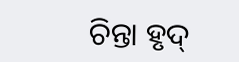ଚିନ୍ତା ହୃଦ୍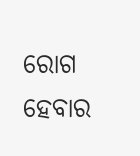ରୋଗ ହେବାର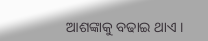ଆଶଙ୍କାକୁ ବଢାଇ ଥାଏ ।